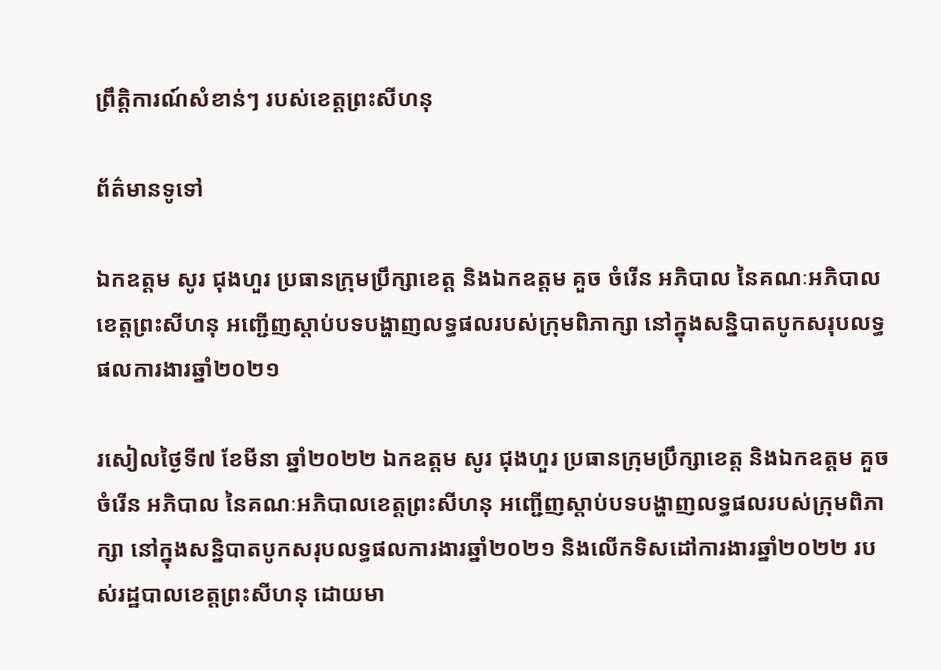ព្រឹត្តិការណ៍សំខាន់ៗ របស់ខេត្តព្រះសីហនុ

ព័ត៌មានទូទៅ

ឯកឧត្តម សូរ ជុងហួរ ប្រធានក្រុមប្រឹក្សាខេត្ត និងឯកឧត្តម គួច ចំរើន អភិបាល នៃគណៈអភិបាលខេត្តព្រះសីហនុ អញ្ជើញស្តាប់បទបង្ហាញលទ្ធផលរបស់ក្រុមពិភាក្សា នៅក្នុងសន្និបាតបូកសរុបលទ្ធផលការងារឆ្នាំ២០២១

រសៀលថ្ងៃទី៧ ខែមីនា ឆ្នាំ២០២២ ឯកឧត្តម សូរ ជុងហួរ ប្រធានក្រុមប្រឹក្សាខេត្ត និងឯកឧត្តម គួច ចំរើន អភិបាល នៃគណៈអភិបាលខេត្តព្រះសីហនុ អញ្ជើញស្តាប់បទបង្ហាញលទ្ធផលរបស់ក្រុមពិភាក្សា នៅក្នុងសន្និបាតបូកសរុបលទ្ធផលការងារឆ្នាំ២០២១ និងលើកទិសដៅការងារឆ្នាំ២០២២ របស់រដ្ឋបាលខេត្តព្រះសីហនុ ដោយមា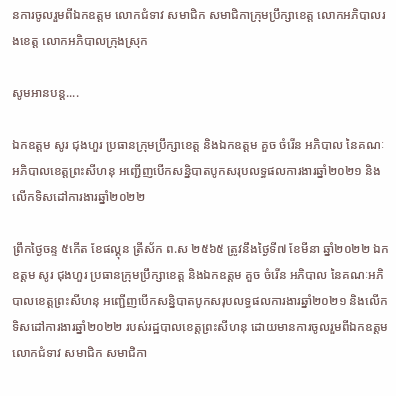នការចូលរួមពីឯកឧត្តម លោកជំទាវ សមាជិក សមាជិកាក្រុមប្រឹក្សាខេត្ត លោកអភិបាលរងខេត្ត លោកអភិបាលក្រុងស្រុក

សូមអានបន្ត....

ឯកឧត្តម សូរ ជុងហួរ ប្រធានក្រុមប្រឹក្សាខេត្ត និងឯកឧត្តម គួច ចំរើន អភិបាល នៃគណៈអភិបាលខេត្តព្រះសីហនុ អញ្ជើញបើកសន្និបាតបូកសរុបលទ្ធផលការងារឆ្នាំ២០២១ និងលើកទិសដៅការងារឆ្នាំ២០២២

ព្រឹកថ្ងៃចន្ទ ៥កើត ខែផល្គុន ត្រីស័ក ព.ស ២៥៦៥ ត្រូវនឹងថ្ងៃទី៧ ខែមីនា ឆ្នាំ២០២២ ឯកឧត្តម សូរ ជុងហួរ ប្រធានក្រុមប្រឹក្សាខេត្ត និងឯកឧត្តម គួច ចំរើន អភិបាល នៃគណៈអភិបាលខេត្តព្រះសីហនុ អញ្ជើញបើកសន្និបាតបូកសរុបលទ្ធផលការងារឆ្នាំ២០២១ និងលើកទិសដៅការងារឆ្នាំ២០២២ របស់រដ្ឋបាលខេត្តព្រះសីហនុ ដោយមានការចូលរួមពីឯកឧត្តម លោកជំទាវ សមាជិក សមាជិកា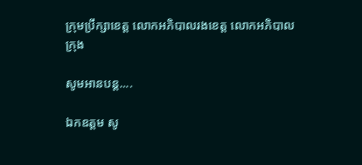ក្រុមប្រឹក្សាខេត្ត លោកអភិបាលរងខេត្ត លោកអភិបាលក្រុង

សូមអានបន្ត....

ឯកឧត្តម សូ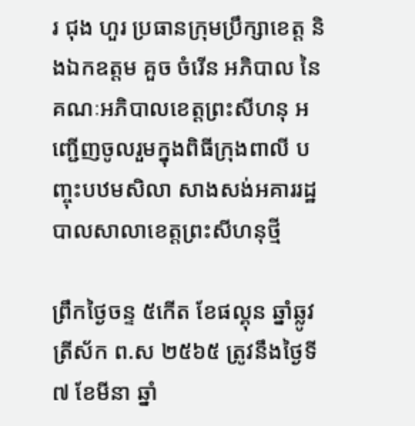រ ជុង ហួរ ប្រធានក្រុមប្រឹក្សាខេត្ត និងឯកឧត្តម គួច ចំរើន អភិបាល នៃគណៈអភិបាលខេត្តព្រះសីហនុ អញ្ជើញចូលរួមក្នុងពិធីក្រុងពាលី បញ្ចុះបឋមសិលា សាងសង់អគាររដ្ឋបាលសាលាខេត្តព្រះសីហនុថ្មី

ព្រឹកថ្ងៃចន្ទ ៥កើត ខែផល្គុន ឆ្នាំឆ្លូវ ត្រីស័ក ព.ស ២៥៦៥ ត្រូវនឹងថ្ងៃទី៧ ខែមីនា ឆ្នាំ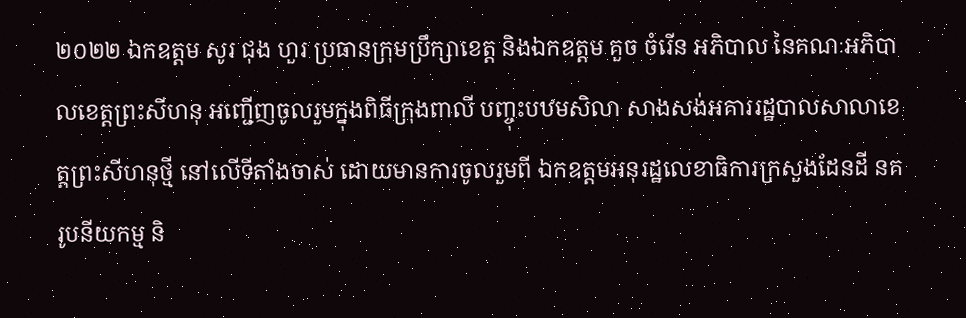២០២២ ឯកឧត្តម សូរ ជុង ហួរ ប្រធានក្រុមប្រឹក្សាខេត្ត និងឯកឧត្តម គួច ចំរើន អភិបាល នៃគណៈអភិបាលខេត្តព្រះសីហនុ អញ្ជើញចូលរួមក្នុងពិធីក្រុងពាលី បញ្ចុះបឋមសិលា សាងសង់អគាររដ្ឋបាលសាលាខេត្តព្រះសីហនុថ្មី នៅលើទីតាំងចាស់ ដោយមានការចូលរួមពី ឯកឧត្តមអនុរដ្ឋលេខាធិការក្រសួងដែនដី នគរូបនីយកម្ម និ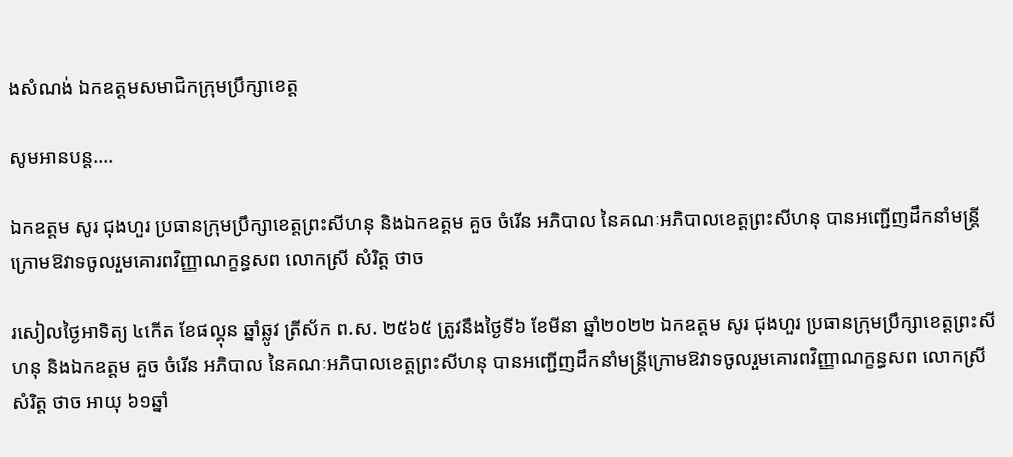ងសំណង់ ឯកឧត្តមសមាជិកក្រុមប្រឹក្សាខេត្ត

សូមអានបន្ត....

ឯកឧត្តម សូរ ជុងហួរ ប្រធានក្រុមប្រឹក្សាខេត្តព្រះសីហនុ និងឯកឧត្តម គួច ចំរើន អភិបាល នៃគណៈអភិបាលខេត្តព្រះសីហនុ បានអញ្ជើញដឹកនាំមន្រ្តីក្រោមឱវាទចូលរួមគោរពវិញ្ញាណក្ខន្ធសព លោកស្រី សំរិត្ត ថាច

រសៀលថ្ងៃអាទិត្យ ៤កើត ខែផល្គុន ឆ្នាំឆ្លូវ ត្រីស័ក ព.ស. ២៥៦៥ ត្រូវនឹងថ្ងៃទី៦ ខែមីនា ឆ្នាំ២០២២ ឯកឧត្តម សូរ ជុងហួរ ប្រធានក្រុមប្រឹក្សាខេត្តព្រះសីហនុ និងឯកឧត្តម គួច ចំរើន អភិបាល នៃគណៈអភិបាលខេត្តព្រះសីហនុ បានអញ្ជើញដឹកនាំមន្រ្តីក្រោមឱវាទចូលរួមគោរពវិញ្ញាណក្ខន្ធសព លោកស្រី សំរិត្ត ថាច អាយុ ៦១ឆ្នាំ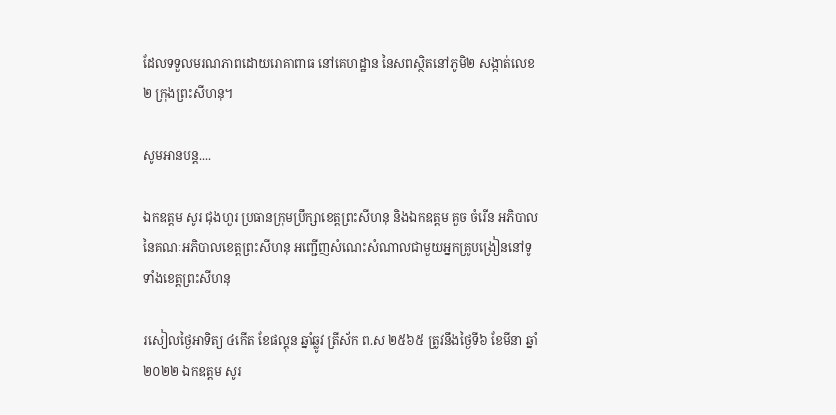ដែលទទួលមរណភាពដោយរោគាពាធ នៅគេហដ្ឋាន នៃសពស្ថិតនៅភូមិ២ សង្កាត់លេខ២ ក្រុងព្រះសីហនុ។

សូមអានបន្ត....

ឯកឧត្តម សូរ ជុងហួរ ប្រធានក្រុមប្រឹក្សាខេត្តព្រះសីហនុ និងឯកឧត្តម គួច ចំរើន អភិបាល នៃគណៈអភិបាលខេត្តព្រះសីហនុ អញ្ជើញសំណេះសំណាលជាមួយអ្នកគ្រូបង្រៀននៅទូទាំងខេត្តព្រះសីហនុ

រសៀលថ្ងៃអាទិត្យ ៤កើត ខែផល្គុន ឆ្នាំឆ្លូវ ត្រីស័ក ព.ស ២៥៦៥ ត្រូវនឹងថ្ងៃទី៦ ខែមីនា ឆ្នាំ២០២២ ឯកឧត្តម សូរ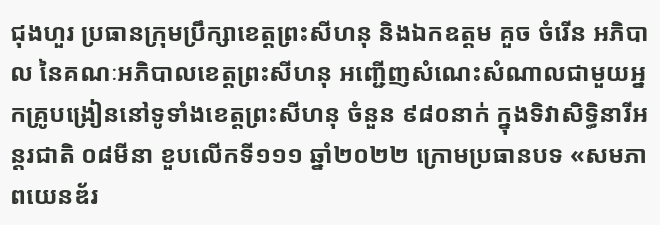ជុងហួរ ប្រធានក្រុមប្រឹក្សាខេត្តព្រះសីហនុ និងឯកឧត្តម គួច ចំរើន អភិបាល នៃគណៈអភិបាលខេត្តព្រះសីហនុ អញ្ជើញសំណេះសំណាលជាមួយអ្នកគ្រូបង្រៀននៅទូទាំងខេត្តព្រះសីហនុ ចំនួន ៩៨០នាក់ ក្នុងទិវាសិទ្ធិនារីអន្តរជាតិ ០៨មីនា ខួបលើកទី១១១ ឆ្នាំ២០២២ ក្រោមប្រធានបទ «សមភាពយេនឌ័រ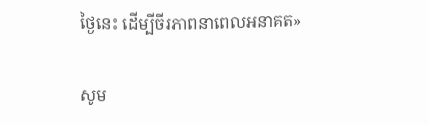ថ្ងៃនេះ ដើម្បីចីរភាពនាពេលអនាគត»

សូម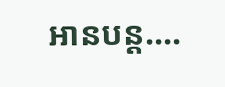អានបន្ត....